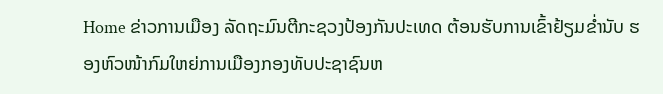Home ຂ່າວການເມືອງ ລັດຖະມົນຕີກະຊວງປ້ອງກັນປະເທດ ຕ້ອນຮັບການເຂົ້າຢ້ຽມຂໍ່ານັບ ຮອງຫົວໜ້າກົມໃຫຍ່ການເມືອງກອງທັບປະຊາຊົນຫ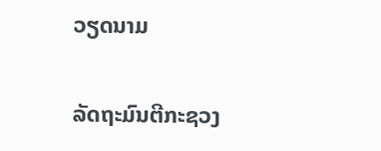ວຽດນາມ

ລັດຖະມົນຕີກະຊວງ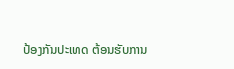ປ້ອງກັນປະເທດ ຕ້ອນຮັບການ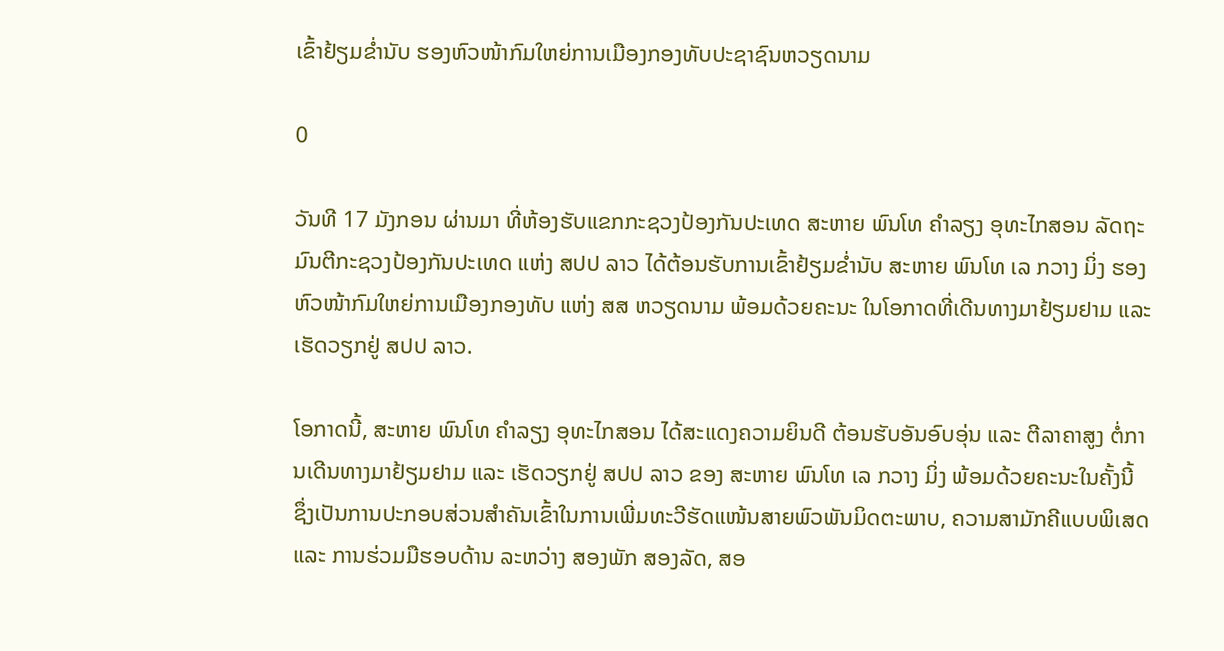ເຂົ້າຢ້ຽມຂໍ່ານັບ ຮອງຫົວໜ້າກົມໃຫຍ່ການເມືອງກອງທັບປະຊາຊົນຫວຽດນາມ

0

ວັນທີ 17 ມັງກອນ ຜ່ານມາ ທີ່ຫ້ອງຮັບແຂກກະຊວງປ້ອງກັນປະເທດ ສະຫາຍ ພົນໂທ ຄຳລຽງ ອຸທະໄກສອນ ລັດຖະມົນຕີກະຊວງປ້ອງກັນປະເທດ ແຫ່ງ ສປປ ລາວ ໄດ້ຕ້ອນຮັບການເຂົ້າຢ້ຽມຂໍ່ານັບ ສະຫາຍ ພົນໂທ ເລ ກວາງ ມິ່ງ ຮອງຫົວໜ້າກົມໃຫຍ່ການເມືອງກອງທັບ ແຫ່ງ ສສ ຫວຽດນາມ ພ້ອມດ້ວຍຄະນະ ໃນໂອກາດທີ່ເດີນທາງມາຢ້ຽມຢາມ ແລະ ເຮັດວຽກຢູ່ ສປປ ລາວ.

ໂອກາດນີ້, ສະຫາຍ ພົນໂທ ຄຳລຽງ ອຸທະໄກສອນ ໄດ້ສະແດງຄວາມຍິນດີ ຕ້ອນຮັບອັນອົບອຸ່ນ ແລະ ຕີລາຄາສູງ ຕໍ່ການເດີນທາງມາຢ້ຽມຢາມ ແລະ ເຮັດວຽກຢູ່ ສປປ ລາວ ຂອງ ສະຫາຍ ພົນໂທ ເລ ກວາງ ມິ່ງ ພ້ອມດ້ວຍຄະນະໃນຄັ້ງນີ້ ຊຶ່ງເປັນການປະກອບສ່ວນສຳຄັນເຂົ້າໃນການເພີ່ມທະວີຮັດແໜ້ນສາຍພົວພັນມິດຕະພາບ, ຄວາມສາມັກຄີແບບພິເສດ ແລະ ການຮ່ວມມືຮອບດ້ານ ລະຫວ່າງ ສອງພັກ ສອງລັດ, ສອ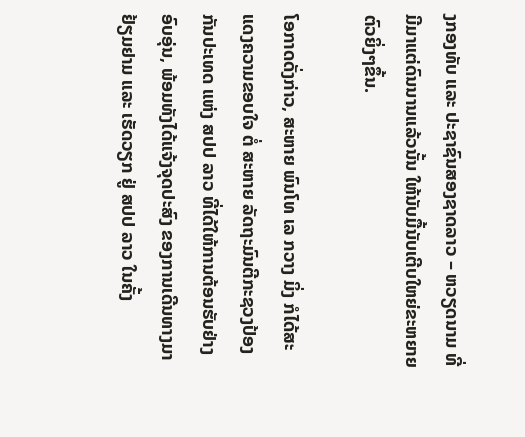ງກອງທັບ ແລະ ປະຊາຊົນສອງຊາດລາວ – ຫວຽດນາມ ທີ່ມີມາແຕ່ດົນນານແລ້ວນັ້ນ ໃຫ້ນັບມື້ນັບເຕີບໃຫຍ່ຂະຫຍາຍຕົວຍິ່ງໆຂຶ້ນ.

ໂອກາດດັ່ງກ່າວ, ສະຫາຍ ພົນໂທ ເລ ກວາງ ມິ່ງ ກໍໄດ້ສະແດງຄວາມຂອບໃຈ ຕໍ່ ສະຫາຍ ລັດຖະມົນຕີກະຊວງປ້ອງກັນປະເທດ ແຫ່ງ ສປປ ລາວ ທີ່ໄດ້ໃຫ້ການຕ້ອນຮັບຢ່າງອົບອຸ່ນ, ພ້ອມທັງໄດ້ແຈ້ງຈຸດປະສົງ ຂອງການເດີນທາງມາຢ້ຽມຢາມ ແລະ ເຮັດວຽກ ຢູ່ ສປປ ລາວ ໃນຄັ້ງ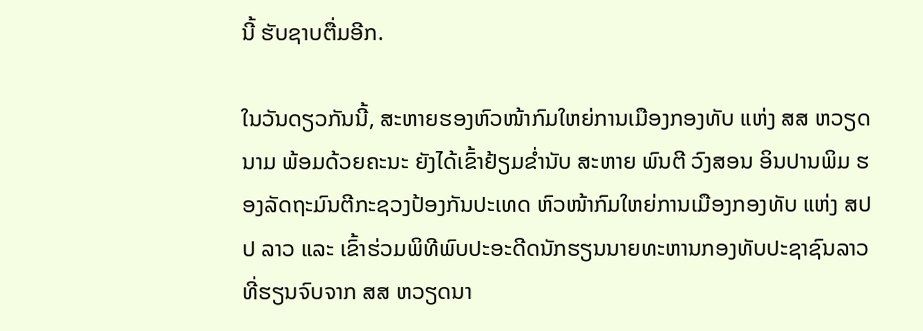ນີ້ ຮັບຊາບຕື່ມອີກ.

ໃນວັນດຽວກັນນີ້, ສະຫາຍຮອງຫົວໜ້າກົມໃຫຍ່ການເມືອງກອງທັບ ແຫ່ງ ສສ ຫວຽດນາມ ພ້ອມດ້ວຍຄະນະ ຍັງໄດ້ເຂົ້າຢ້ຽມຂໍ່ານັບ ສະຫາຍ ພົນຕີ ວົງສອນ ອິນປານພິມ ຮອງລັດຖະມົນຕີກະຊວງປ້ອງກັນປະເທດ ຫົວໜ້າກົມໃຫຍ່ການເມືອງກອງທັບ ແຫ່ງ ສປປ ລາວ ແລະ ເຂົ້າຮ່ວມພິທີພົບປະອະດີດນັກຮຽນນາຍທະຫານກອງທັບປະຊາຊົນລາວທີ່ຮຽນຈົບຈາກ ສສ ຫວຽດນາ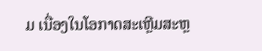ມ ເນື່ອງໃນໂອກາດສະເຫຼີມສະຫຼ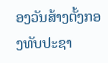ອງວັນສ້າງຕັ້ງກອງທັບປະຊາ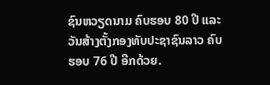ຊົນຫວຽດນາມ ຄົບຮອບ 80 ປີ ແລະ ວັນສ້າງຕັ້ງກອງທັບປະຊາຊົນລາວ ຄົບຮອບ 76 ປີ ອີກດ້ວຍ.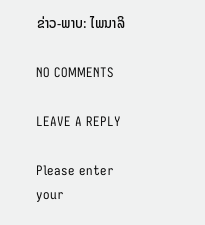ຂ່າວ-ພາບ: ໄພນາລິ

NO COMMENTS

LEAVE A REPLY

Please enter your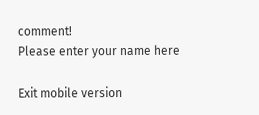comment!
Please enter your name here

Exit mobile version